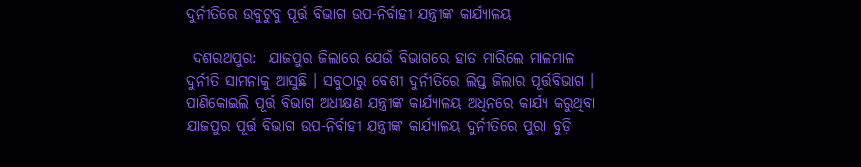ଦୁର୍ନୀତିରେ ଉବୁଟୁବୁ ପୂର୍ତ୍ତ ବିଭାଗ ଉପ-ନିର୍ବାହୀ ଯନ୍ତ୍ରୀଙ୍କ କାର୍ଯ୍ୟାଳୟ

 ଦଶରଥପୁର:  ଯାଜପୁର ଜିଲାରେ ଯେଉଁ ବିଭାଗରେ ହାତ ମାରିଲେ ମାଳମାଳ ଦୁର୍ନୀତି ସାମନାକୁ ଆସୁଛି । ସବୁଠାରୁ ବେଶୀ ଦୁର୍ନୀତିରେ ଲିପ୍ତ ଜିଲାର ପୂର୍ତ୍ତବିଭାଗ । ପାଣିକୋଇଲି ପୂର୍ତ୍ତ ବିଭାଗ ଅଧୀକ୍ଷଣ ଯନ୍ତ୍ରୀଙ୍କ କାର୍ଯ୍ୟାଳୟ ଅଧିନରେ କାର୍ଯ୍ୟ କରୁଥିବା ଯାଜପୁର ପୂର୍ତ୍ତ ବିଭାଗ ଉପ-ନିର୍ବାହୀ ଯନ୍ତ୍ରୀଙ୍କ କାର୍ଯ୍ୟାଳୟ ଦୁର୍ନୀତିରେ ପୁରା ବୁଡ଼ି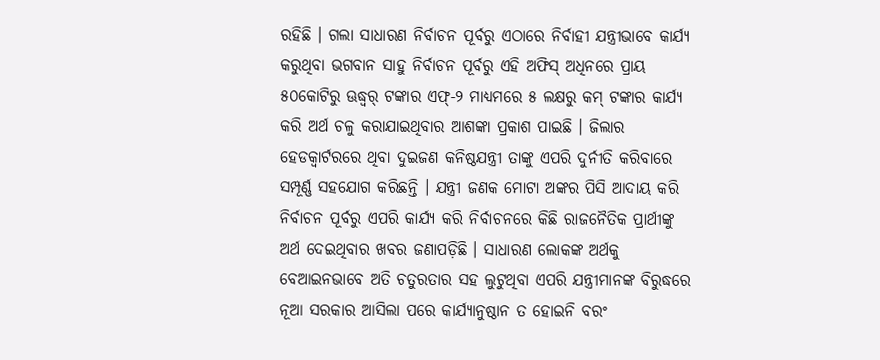ରହିଛି । ଗଲା ସାଧାରଣ ନିର୍ବାଚନ ପୂର୍ବରୁ ଏଠାରେ ନିର୍ବାହୀ ଯନ୍ତ୍ରୀଭାବେ କାର୍ଯ୍ୟ କରୁଥିବା ଭଗବାନ ସାହୁ ନିର୍ବାଚନ ପୂର୍ବରୁ ଏହି ଅଫିସ୍ ଅଧିନରେ ପ୍ରାୟ ୫୦କୋଟିରୁ ଊଦ୍ଧ୍ୱର୍ ଟଙ୍କାର ଏଫ୍-୨ ମାଧ୍ୟମରେ ୫ ଲକ୍ଷରୁ କମ୍ ଟଙ୍କାର କାର୍ଯ୍ୟ କରି ଅର୍ଥ ଚଳୁ କରାଯାଇଥିବାର ଆଶଙ୍କା ପ୍ରକାଶ ପାଇଛି । ଜିଲାର ହେଡକ୍ୱାର୍ଟରରେ ଥିବା ଦୁଇଜଣ କନିଷ୍ଠଯନ୍ତ୍ରୀ ତାଙ୍କୁ ଏପରି ଦୁର୍ନୀତି କରିବାରେ ସମ୍ପୂର୍ଣ୍ଣ ସହଯୋଗ କରିଛନ୍ତି । ଯନ୍ତ୍ରୀ ଜଣକ ମୋଟା ଅଙ୍କର ପିସି ଆଦାୟ କରି ନିର୍ବାଚନ ପୂର୍ବରୁ ଏପରି କାର୍ଯ୍ୟ କରି ନିର୍ବାଚନରେ କିଛି ରାଜନୈତିକ ପ୍ରାର୍ଥୀଙ୍କୁ ଅର୍ଥ ଦେଇଥିବାର ଖବର ଜଣାପଡ଼ିଛି । ସାଧାରଣ ଲୋକଙ୍କ ଅର୍ଥକୁ ବେଆଇନଭାବେ ଅତି ଚତୁରତାର ସହ ଲୁଟୁଥିବା ଏପରି ଯନ୍ତ୍ରୀମାନଙ୍କ ବିରୁଦ୍ଧରେ ନୂଆ ସରକାର ଆସିଲା ପରେ କାର୍ଯ୍ୟାନୁଷ୍ଠାନ ତ ହୋଇନି ବରଂ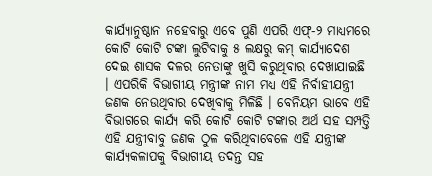କାର୍ଯ୍ୟାନୁଷ୍ଠାନ ନହେବାରୁ ଏବେ ପୁଣି ଏପରି ଏଫ୍-୨ ମାଧ୍ୟମରେ କୋଟି କୋଟି ଟଙ୍କା ଲୁଟିବାକୁ ୫ ଲକ୍ଷରୁ କମ୍ କାର୍ଯ୍ୟାଦେଶ ଦେଇ ଶାସକ ଦଳର ନେତାଙ୍କୁ ଖୁସି କରୁଥିବାର ଦେଖାଯାଇଛି । ଏପରିକି ବିଭାଗୀୟ ମନ୍ତ୍ରୀଙ୍କ ନାମ ମଧ୍ୟ ଏହି ନିର୍ବାହୀଯନ୍ତ୍ରୀ ଜଣକ ନେଉଥିବାର ଦେଖିବାକୁ ମିଳିଛି । ବେନିୟମ ଭାବେ ଏହି ବିଭାଗରେ କାର୍ଯ୍ୟ କରି କୋଟି କୋଟି ଟଙ୍କାର ଅର୍ଥ ସହ ସମ୍ପତ୍ତି ଏହି ଯନ୍ତ୍ରୀବାବୁ ଜଣକ ଠୁଳ କରିଥିବାବେଳେ ଏହି ଯନ୍ତ୍ରୀଙ୍କ କାର୍ଯ୍ୟକଳାପକୁ ବିଭାଗୀୟ ତଦନ୍ତ ସହ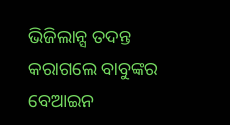ଭିଜିଲାନ୍ସ ତଦନ୍ତ କରାଗଲେ ବାବୁଙ୍କର ବେଆଇନ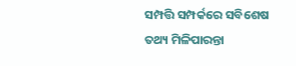ସମ୍ପତ୍ତି ସମ୍ପର୍କରେ ସବିଶେଷ ତଥ୍ୟ ମିଳିପାରନ୍ତା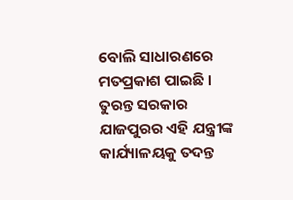ବୋଲି ସାଧାରଣରେ ମତପ୍ରକାଶ ପାଇଛି । ତୁରନ୍ତ ସରକାର ଯାଜପୁରର ଏହି ଯନ୍ତ୍ରୀଙ୍କ କାର୍ଯ୍ୟାଳୟକୁ ତଦନ୍ତ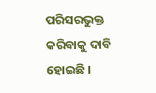ପରିସରଭୁକ୍ତ କରିବାକୁ ଦାବି ହୋଇଛି ।